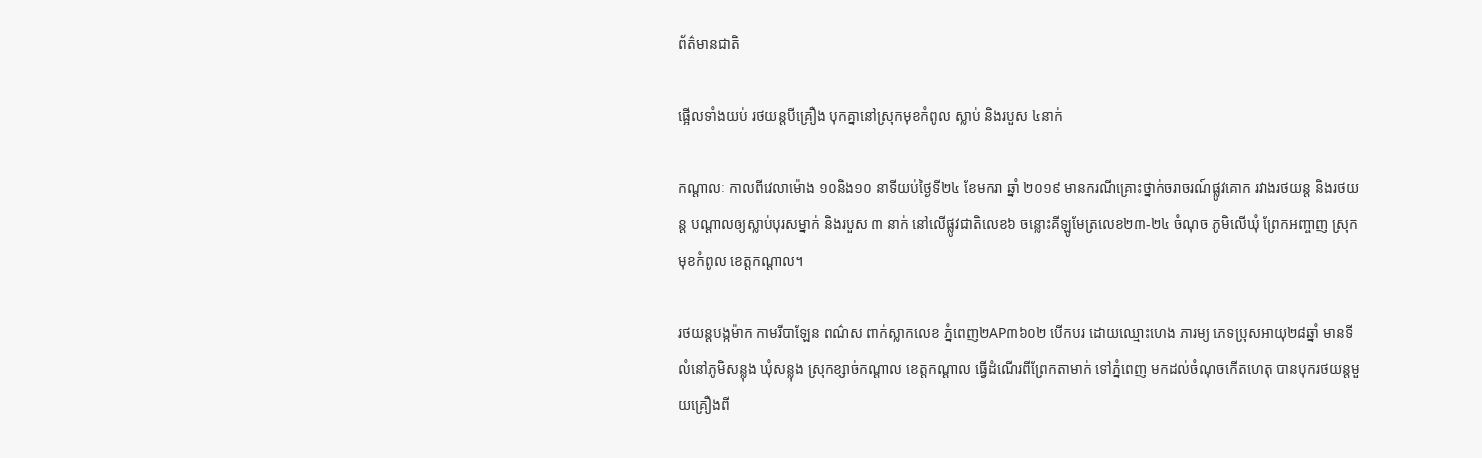ព័ត៌មានជាតិ

ផ្អើលទាំងយប់ រថយន្តបីគ្រឿង បុកគ្នានៅស្រុកមុខកំពូល ស្លាប់ និងរបួស ៤នាក់

កណ្តាលៈ កាលពីវេលាម៉ោង ១០និង១០ នាទីយប់ថ្ងៃទី២៤ ខែមករា ឆ្នាំ ២០១៩ មានករណីគ្រោះថ្នាក់ចរាចរណ៍ផ្លូវគោក រវាងរថយន្ត និងរថយន្ត បណ្ដាលឲ្យស្លាប់បុរសម្នាក់ និងរបួស ៣ នាក់ នៅលើផ្លូវជាតិលេខ៦ ចន្លោះគីឡូមែត្រលេខ២៣-២៤ ចំណុច ភូមិលើឃុំ ព្រែកអញ្ចាញ ស្រុកមុខកំពូល ខេត្តកណ្តាល។

រថយន្តបង្កម៉ាក កាមរីបាឡែន ពណ៌ស ពាក់ស្លាកលេខ ភ្នំពេញ២AP៣៦០២ បើកបរ ដោយឈ្មោះហេង ភារម្យ ភេទប្រុសអាយុ២៨ឆ្នាំ មានទីលំនៅភូមិសន្លុង ឃុំសន្លុង ស្រុកខ្សាច់កណ្ដាល ខេត្តកណ្ដាល ធ្វើដំណើរពីព្រែកតាមាក់ ទៅភ្នំពេញ មកដល់ចំណុចកើតហេតុ បានបុករថយន្តមួយគ្រឿងពី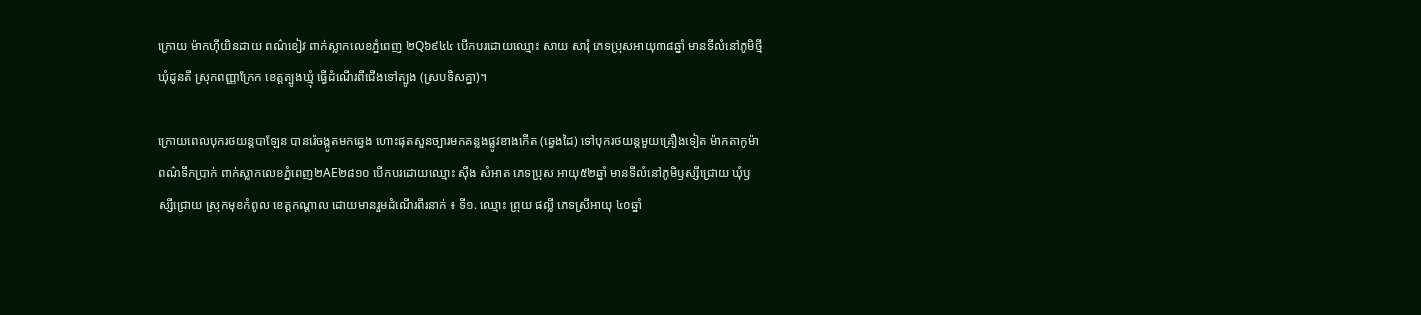ក្រោយ ម៉ាកហ៊ីយិនដាយ ពណ៌ខៀវ ពាក់ស្លាកលេខភ្នំពេញ ២Q៦៩៤៤ បើកបរដោយឈ្មោះ សាយ សារុំ ភេទប្រុសអាយុ៣៨ឆ្នាំ មានទីលំនៅភូមិថ្មី ឃុំដូនតី ស្រុកពញ្ញាក្រែក ខេត្តត្បូងឃ្មុំ ធ្វើដំណើរពីជើងទៅត្បូង (ស្របទិសគ្នា)។

ក្រោយពេលបុករថយន្តបាឡែន បានរ៉េចង្កូតមកឆ្វេង ហោះផុតសួនច្បារមកគន្លងផ្លូវខាងកើត (ឆ្វេងដៃ) ទៅបុករថយន្តមួយគ្រឿងទៀត ម៉ាកតាកូម៉ា ពណ៌ទឹកប្រាក់ ពាក់ស្លាកលេខភ្នំពេញ២AE២៨១០ បើកបរដោយឈ្មោះ ស៊ឹង សំអាត ភេទប្រុស អាយុ៥២ឆ្នាំ មានទីលំនៅភូមិឫស្សីជ្រោយ ឃុំឫស្សីជ្រោយ ស្រុកមុខកំពូល ខេត្តកណ្ដាល ដោយមានរួមដំណើរពីរនាក់ ៖ ទី១. ឈ្មោះ ព្រុយ ផល្លី ភេទស្រីអាយុ ៤០ឆ្នាំ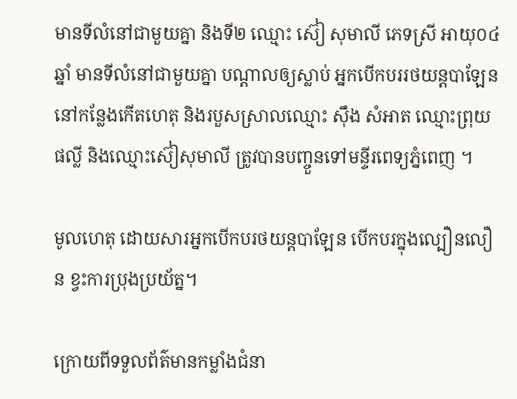មានទីលំនៅជាមួយគ្នា និងទី២ ឈ្មោះ ស៊ៀ សុមាលី ភេទស្រី អាយុ០៤ឆ្នាំ មានទីលំនៅជាមួយគ្នា បណ្ដាលឲ្យស្លាប់ អ្នកបើកបររថយន្តបាឡែន នៅកន្លែងកើតហេតុ និងរបួសស្រាលឈ្មោះ ស៊ឹង សំអាត ឈ្មោះព្រុយ ផល្លី និងឈ្មោះស៊ៀសុមាលី ត្រូវបានបញ្ចួនទៅមន្ទីរពេទ្យភ្នំពេញ ។

មូលហេតុ ដោយសារអ្នកបើកបរថយន្តបាឡែន បើកបរក្នុងល្បឿនលឿន ខ្វះការប្រុងប្រយ័ត្ន។

ក្រោយពីទទួលព័ត៌មានកម្លាំងជំនា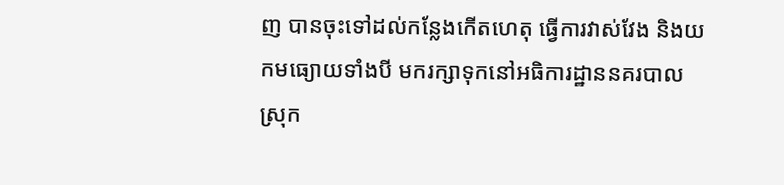ញ បានចុះទៅដល់កន្លែងកើតហេតុ ធ្វើការវាស់វែង និងយកមធ្យោយទាំងបី មករក្សាទុកនៅអធិការដ្ឋាននគរបាល ស្រុក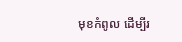មុខកំពូល ដើម្បីរ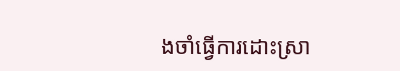ងចាំធ្វើការដោះស្រា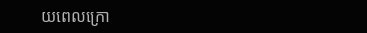យពេលក្រោ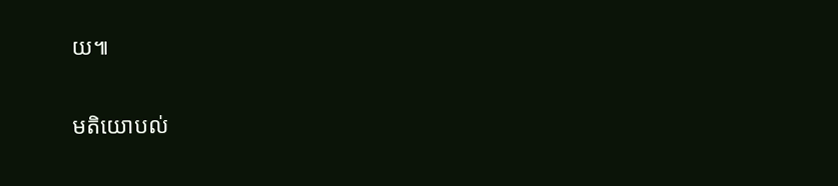យ៕

មតិយោបល់